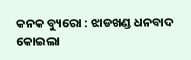କନକ ବ୍ୟୁରୋ : ଝାଡଖଣ୍ଡ ଧନବାଦ କୋଇଲା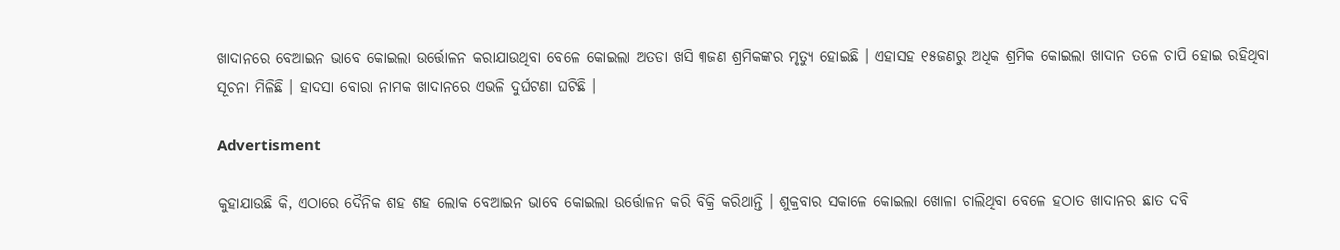ଖାଦାନରେ ବେଆଇନ ଭାବେ କୋଇଲା ଉର୍ତ୍ତୋଳନ କରାଯାଉଥିବା ବେଳେ କୋଇଲା ଅତଡା ଖସି ୩ଜଣ ଶ୍ରମିକଙ୍କର ମୃତ୍ୟୁ ହୋଇଛି । ଏହାସହ ୧୫ଜଣରୁ ଅଧିକ ଶ୍ରମିକ କୋଇଲା ଖାଦାନ ତଳେ ଚାପି ହୋଇ ରହିଥିବା ସୂଚନା ମିଳିଛି । ହାଦସା ବୋରା ନାମକ ଖାଦାନରେ ଏଭଳି ଦୁର୍ଘଟଣା ଘଟିଛି ।

Advertisment

କୁହାଯାଉଛି କି, ଏଠାରେ ଦୈନିକ ଶହ ଶହ ଲୋକ ବେଆଇନ ଭାବେ କୋଇଲା ଉର୍ତ୍ତୋଳନ କରି ବିକ୍ରି କରିଥାନ୍ତି । ଶୁକ୍ରବାର ସକାଳେ କୋଇଲା ଖୋଳା ଚାଲିଥିବା ବେଳେ ହଠାତ ଖାଦାନର ଛାତ ଦବି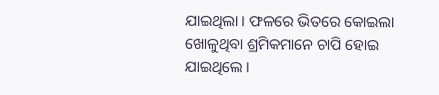ଯାଇଥିଲା । ଫଳରେ ଭିତରେ କୋଇଲା ଖୋଳୁଥିବା ଶ୍ରମିକମାନେ ଚାପି ହୋଇ ଯାଇଥିଲେ ।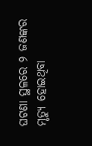ଘଟଣା ସ୍ଥଳରେ ୨ ଜଣଙ୍କର ମୃତ୍ୟୁ ହୋଇଥିବା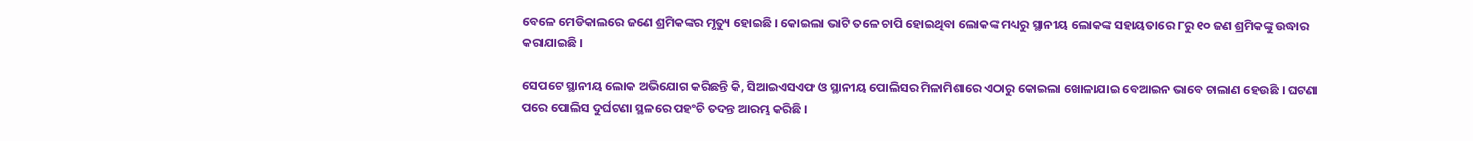ବେଳେ ମେଡିକାଲରେ ଜଣେ ଶ୍ରମିକଙ୍କର ମୃତ୍ୟୁ ହୋଇଛି । କୋଇଲା ଭାଟି ତଳେ ଚାପି ହୋଇଥିବା ଲୋକଙ୍କ ମଧ୍ୟରୁ ସ୍ଥାନୀୟ ଲୋକଙ୍କ ସହାୟତାରେ ୮ରୁ ୧୦ ଜଣ ଶ୍ରମିକଙ୍କୁ ଉଦ୍ଧାର କରାଯାଇଛି ।

ସେପଟେ ସ୍ଥାନୀୟ ଲୋକ ଅଭିଯୋଗ କରିଛନ୍ତି କି, ସିଆଇଏସଏଫ ଓ ସ୍ଥାନୀୟ ପୋଲିସର ମିଳାମିଶାରେ ଏଠାରୁ କୋଇଲା ଖୋଳାଯାଇ ବେଆଇନ ଭାବେ ଚାଲାଣ ହେଉଛି । ଘଟଣା ପରେ ପୋଲିସ ଦୁର୍ଘଟଣା ସ୍ଥଳରେ ପହଂଚି ତଦନ୍ତ ଆରମ୍ଭ କରିଛି ।